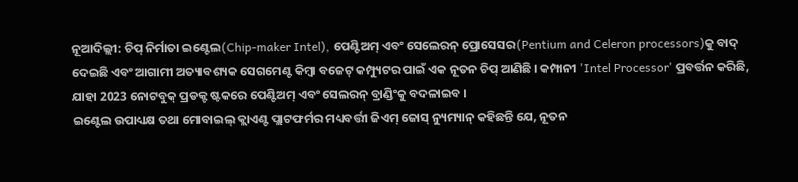ନୂଆଦିଲ୍ଲୀ: ଚିପ୍ ନିର୍ମାତା ଇଣ୍ଟେଲ(Chip-maker Intel), ପେଣ୍ଟିଅମ୍ ଏବଂ ସେଲେରନ୍ ପ୍ରୋସେସର(Pentium and Celeron processors)କୁ ବାଦ୍ ଦେଇଛି ଏବଂ ଆଗାମୀ ଅତ୍ୟାବଶ୍ୟକ ସେଗମେଣ୍ଟ କିମ୍ବା ବଜେଟ୍ କମ୍ପ୍ୟୁଟର ପାଇଁ ଏକ ନୂତନ ଚିପ୍ ଆଣିଛି । କମ୍ପାନୀ 'Intel Processor' ପ୍ରବର୍ତ୍ତନ କରିଛି, ଯାହା 2023 ନୋଟବୁକ୍ ପ୍ରଡକ୍ଟ ଷ୍ଟକରେ ପେଣ୍ଟିଅମ୍ ଏବଂ ସେଲରନ୍ ବ୍ରାଣ୍ଡିଂକୁ ବଦଳାଇବ ।
ଇଣ୍ଟେଲ ଉପାଧ୍ୟକ୍ଷ ତଥା ମୋବାଇଲ୍ କ୍ଲାଏଣ୍ଟ ପ୍ଲାଟଫର୍ମର ମଧ୍ୟବର୍ତ୍ତୀ ଜିଏମ୍ ଜୋସ୍ ନ୍ୟୁମ୍ୟାନ୍ କହିଛନ୍ତି ଯେ, ନୂତନ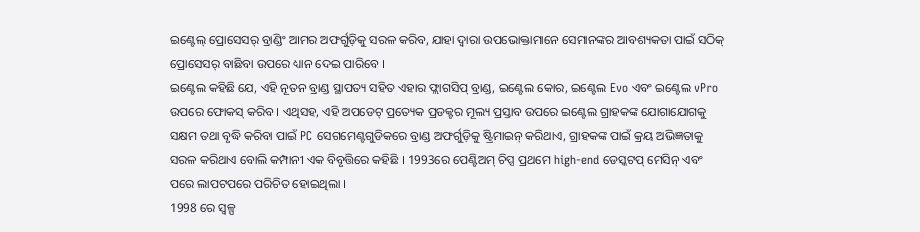ଇଣ୍ଟେଲ୍ ପ୍ରୋସେସର୍ ବ୍ରାଣ୍ଡିଂ ଆମର ଅଫର୍ଗୁଡ଼ିକୁ ସରଳ କରିବ, ଯାହା ଦ୍ବାରା ଉପଭୋକ୍ତାମାନେ ସେମାନଙ୍କର ଆବଶ୍ୟକତା ପାଇଁ ସଠିକ୍ ପ୍ରୋସେସର୍ ବାଛିବା ଉପରେ ଧ୍ୟାନ ଦେଇ ପାରିବେ ।
ଇଣ୍ଟେଲ କହିଛି ଯେ, ଏହି ନୂତନ ବ୍ରାଣ୍ଡ ସ୍ଥାପତ୍ୟ ସହିତ ଏହାର ଫ୍ଲାଗସିପ୍ ବ୍ରାଣ୍ଡ, ଇଣ୍ଟେଲ କୋର, ଇଣ୍ଟେଲ Evo ଏବଂ ଇଣ୍ଟେଲ vPro ଉପରେ ଫୋକସ୍ କରିବ । ଏଥିସହ, ଏହି ଅପଡେଟ୍ ପ୍ରତ୍ୟେକ ପ୍ରଡକ୍ଟର ମୂଲ୍ୟ ପ୍ରସ୍ତାବ ଉପରେ ଇଣ୍ଟେଲ ଗ୍ରାହକଙ୍କ ଯୋଗାଯୋଗକୁ ସକ୍ଷମ ତଥା ବୃଦ୍ଧି କରିବା ପାଇଁ PC ସେଗମେଣ୍ଟଗୁଡିକରେ ବ୍ରାଣ୍ଡ ଅଫର୍ଗୁଡ଼ିକୁ ଷ୍ଟ୍ରିମାଇନ୍ କରିଥାଏ, ଗ୍ରାହକଙ୍କ ପାଇଁ କ୍ରୟ ଅଭିଜ୍ଞତାକୁ ସରଳ କରିଥାଏ ବୋଲି କମ୍ପାନୀ ଏକ ବିବୃତ୍ତିରେ କହିଛି । 1993ରେ ପେଣ୍ଟିଅମ୍ ଚିପ୍ସ ପ୍ରଥମେ high-end ଡେସ୍କଟପ୍ ମେସିନ୍ ଏବଂ ପରେ ଲାପଟପରେ ପରିଚିତ ହୋଇଥିଲା ।
1998 ରେ ସ୍ୱଳ୍ପ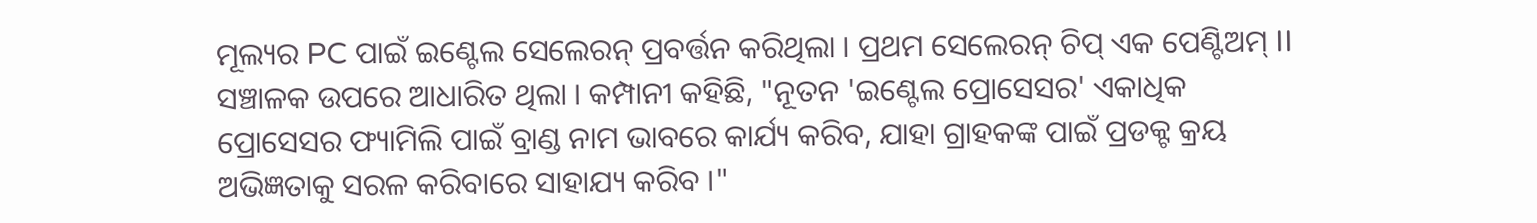ମୂଲ୍ୟର PC ପାଇଁ ଇଣ୍ଟେଲ ସେଲେରନ୍ ପ୍ରବର୍ତ୍ତନ କରିଥିଲା । ପ୍ରଥମ ସେଲେରନ୍ ଚିପ୍ ଏକ ପେଣ୍ଟିଅମ୍ II ସଞ୍ଚାଳକ ଉପରେ ଆଧାରିତ ଥିଲା । କମ୍ପାନୀ କହିଛି, "ନୂତନ 'ଇଣ୍ଟେଲ ପ୍ରୋସେସର' ଏକାଧିକ ପ୍ରୋସେସର ଫ୍ୟାମିଲି ପାଇଁ ବ୍ରାଣ୍ଡ ନାମ ଭାବରେ କାର୍ଯ୍ୟ କରିବ, ଯାହା ଗ୍ରାହକଙ୍କ ପାଇଁ ପ୍ରଡକ୍ଟ କ୍ରୟ ଅଭିଜ୍ଞତାକୁ ସରଳ କରିବାରେ ସାହାଯ୍ୟ କରିବ ।"